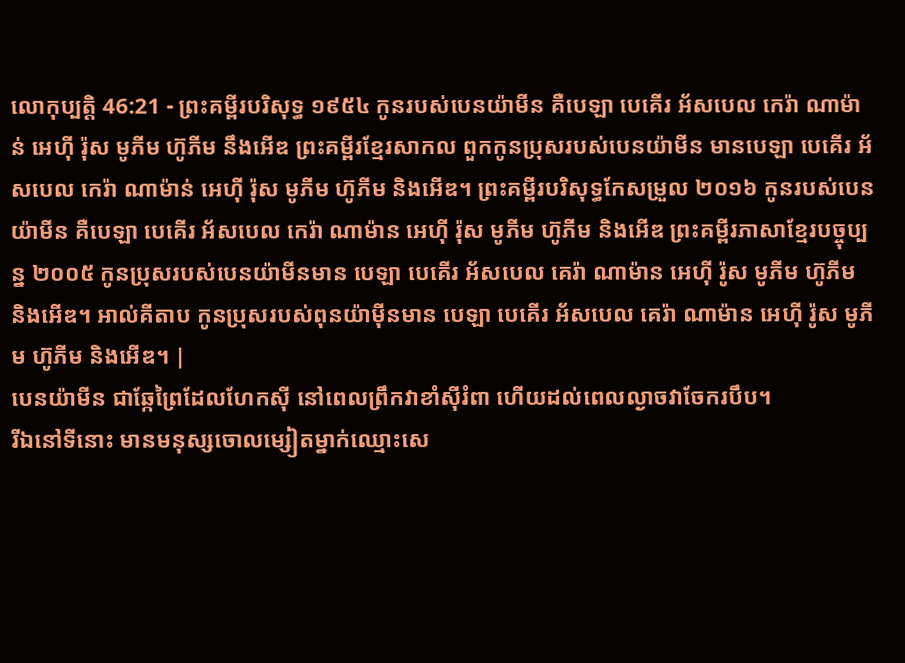លោកុប្បត្តិ 46:21 - ព្រះគម្ពីរបរិសុទ្ធ ១៩៥៤ កូនរបស់បេនយ៉ាមីន គឺបេឡា បេគើរ អ័សបេល កេរ៉ា ណាម៉ាន់ អេហ៊ី រ៉ុស មូភីម ហ៊ូភីម នឹងអើឌ ព្រះគម្ពីរខ្មែរសាកល ពួកកូនប្រុសរបស់បេនយ៉ាមីន មានបេឡា បេគើរ អ័សបេល កេរ៉ា ណាម៉ាន់ អេហ៊ី រ៉ុស មូភីម ហ៊ូភីម និងអើឌ។ ព្រះគម្ពីរបរិសុទ្ធកែសម្រួល ២០១៦ កូនរបស់បេនយ៉ាមីន គឺបេឡា បេគើរ អ័សបេល កេរ៉ា ណាម៉ាន អេហ៊ី រ៉ុស មូភីម ហ៊ូភីម និងអើឌ ព្រះគម្ពីរភាសាខ្មែរបច្ចុប្បន្ន ២០០៥ កូនប្រុសរបស់បេនយ៉ាមីនមាន បេឡា បេគើរ អ័សបេល គេរ៉ា ណាម៉ាន អេហ៊ី រ៉ូស មូភីម ហ៊ូភីម និងអើឌ។ អាល់គីតាប កូនប្រុសរបស់ពុនយ៉ាម៉ីនមាន បេឡា បេគើរ អ័សបេល គេរ៉ា ណាម៉ាន អេហ៊ី រ៉ូស មូភីម ហ៊ូភីម និងអើឌ។ |
បេនយ៉ាមីន ជាឆ្កែព្រៃដែលហែកស៊ី នៅពេលព្រឹកវាខាំស៊ីរំពា ហើយដល់ពេលល្ងាចវាចែករបឹប។
រីឯនៅទីនោះ មានមនុស្សចោលម្សៀតម្នាក់ឈ្មោះសេ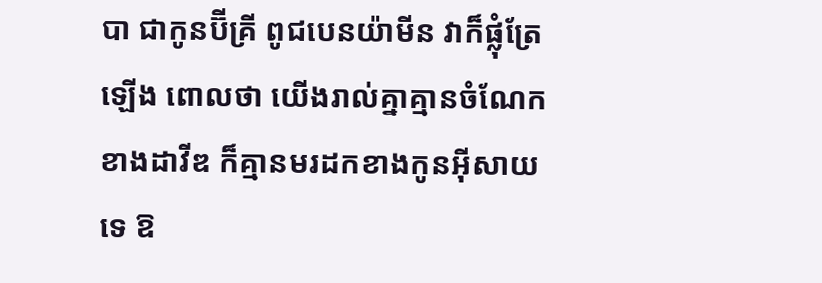បា ជាកូនប៊ីគ្រី ពូជបេនយ៉ាមីន វាក៏ផ្លុំត្រែឡើង ពោលថា យើងរាល់គ្នាគ្មានចំណែកខាងដាវីឌ ក៏គ្មានមរដកខាងកូនអ៊ីសាយទេ ឱ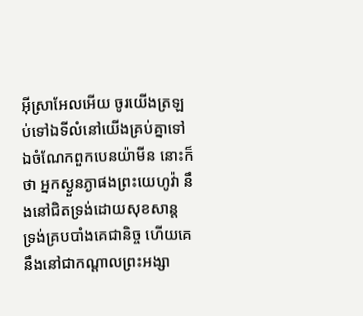អ៊ីស្រាអែលអើយ ចូរយើងត្រឡប់ទៅឯទីលំនៅយើងគ្រប់គ្នាទៅ
ឯចំណែកពួកបេនយ៉ាមីន នោះក៏ថា អ្នកស្ងួនភ្ងាផងព្រះយេហូវ៉ា នឹងនៅជិតទ្រង់ដោយសុខសាន្ត ទ្រង់គ្របបាំងគេជានិច្ច ហើយគេនឹងនៅជាកណ្តាលព្រះអង្សា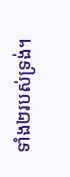ទាំង២របស់ទ្រង់។